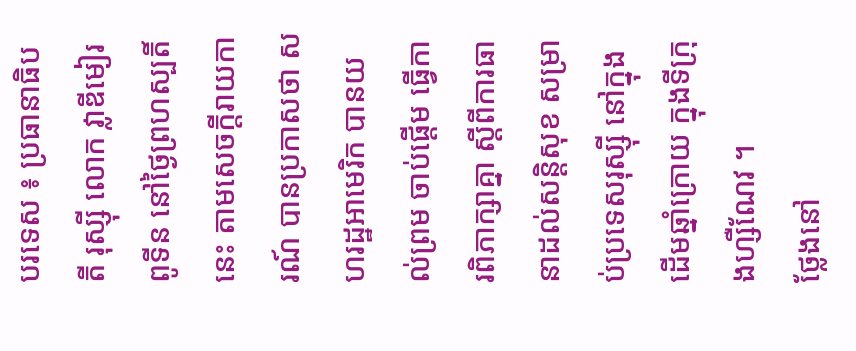បរទេស ៖ ប្រធានាធិបតី រុស្ស៊ី លោក វ្លាឌីមៀរ ពូទីន នៅថ្ងៃព្រហស្បតិ៍នេះ តាមសេចក្តីរាយការណ៍ បានប្រកាសថា សហរដ្ឋអាមេរិក បានយល់ព្រម ចាប់ផ្តើម ធ្វើការពិភាក្សាគ្នា ស្តីពីការធានាដល់សន្តិសុខ សម្រាប់ប្រទេសរុស្ស៊ី នៅក្នុងដើមឆ្នាំក្រោយ ក្នុងទីក្រុងហ្សឺណែវ ។
ថ្លែងនៅ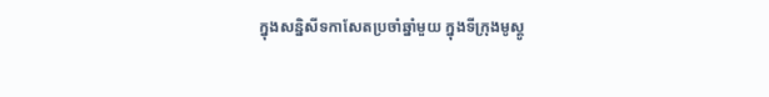ក្នុងសន្និសីទកាសែតប្រចាំឆ្នាំមួយ ក្នុងទីក្រុងមូស្គូ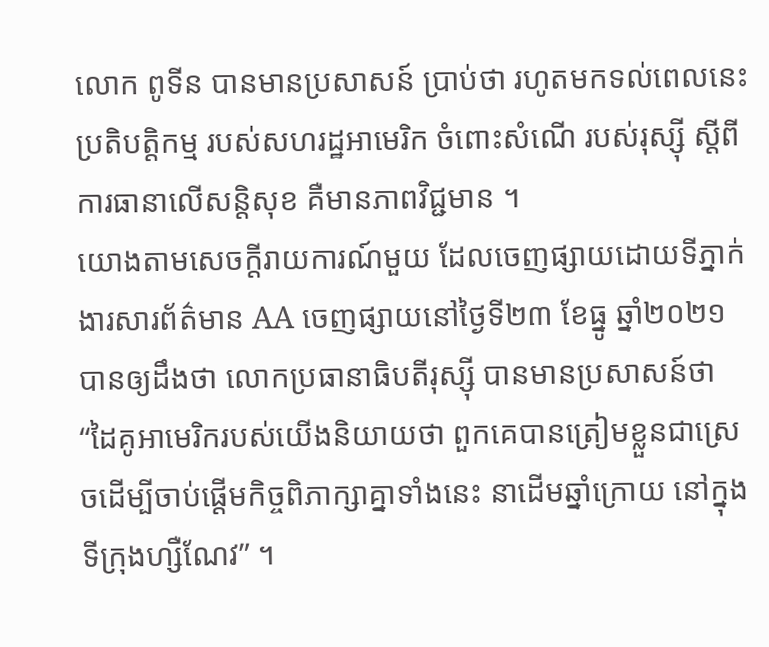លោក ពូទីន បានមានប្រសាសន៍ ប្រាប់ថា រហូតមកទល់ពេលនេះ ប្រតិបត្តិកម្ម របស់សហរដ្ឋអាមេរិក ចំពោះសំណើ របស់រុស្ស៊ី ស្តីពីការធានាលើសន្តិសុខ គឺមានភាពវិជ្ជមាន ។
យោងតាមសេចក្តីរាយការណ៍មួយ ដែលចេញផ្សាយដោយទីភ្នាក់ងារសារព័ត៌មាន AA ចេញផ្សាយនៅថ្ងៃទី២៣ ខែធ្នូ ឆ្នាំ២០២១ បានឲ្យដឹងថា លោកប្រធានាធិបតីរុស្ស៊ី បានមានប្រសាសន៍ថា “ដៃគូអាមេរិករបស់យើងនិយាយថា ពួកគេបានត្រៀមខ្លួនជាស្រេចដើម្បីចាប់ផ្តើមកិច្ចពិភាក្សាគ្នាទាំងនេះ នាដើមឆ្នាំក្រោយ នៅក្នុងទីក្រុងហ្សឺណែវ” ។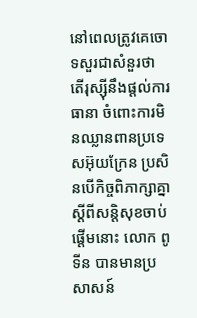នៅពេលត្រូវគេចោទសួរជាសំនួរថា តើរុស្ស៊ីនឹងផ្តល់ការធានា ចំពោះការមិនឈ្លានពានប្រទេសអ៊ុយក្រែន ប្រសិនបើកិច្ចពិភាក្សាគ្នា ស្តីពីសន្តិសុខចាប់ផ្តើមនោះ លោក ពូទីន បានមានប្រសាសន៍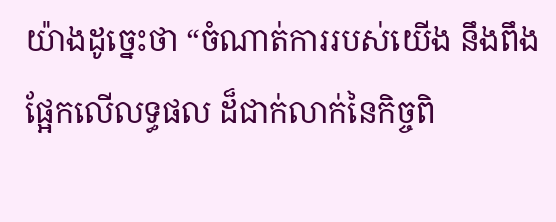យ៉ាងដូច្នេះថា “ចំណាត់ការរបស់យើង នឹងពឹងផ្អែកលើលទ្ធផល ដ៏ជាក់លាក់នៃកិច្ចពិ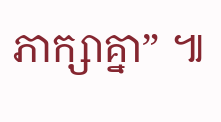ភាក្សាគ្នា” ៕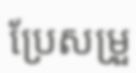ប្រែសម្រួ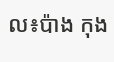ល៖ប៉ាង កុង